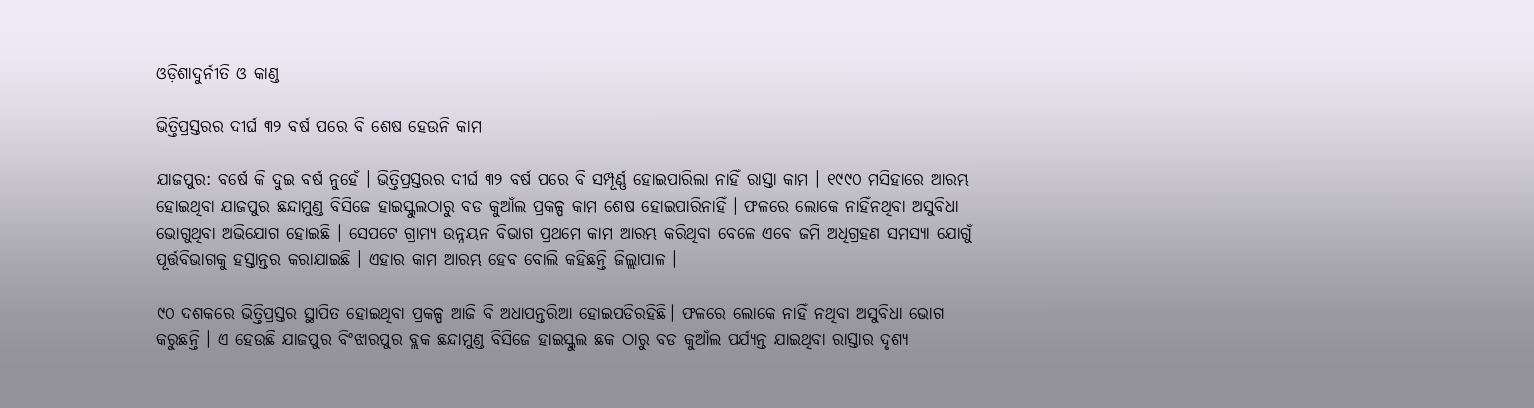ଓଡ଼ିଶାଦୁର୍ନୀତି ଓ କାଣ୍ଡ

ଭିତ୍ତିପ୍ରସ୍ତରର ଦୀର୍ଘ ୩୨ ବର୍ଷ ପରେ ବି ଶେଷ ହେଉନି କାମ

ଯାଜପୁର: ବର୍ଷେ କି ଦୁଇ ବର୍ଷ ନୁହେଁ । ଭିତ୍ତିପ୍ରସ୍ତରର ଦୀର୍ଘ ୩୨ ବର୍ଷ ପରେ ବି ସମ୍ପୂର୍ଣ୍ଣ ହୋଇପାରିଲା ନାହିଁ ରାସ୍ତା କାମ । ୧୯୯୦ ମସିହାରେ ଆରମ୍ଭ ହୋଇଥିବା ଯାଜପୁର ଛନ୍ଦାମୁଣ୍ଡ ବିସିଜେ ହାଇସ୍କୁଲଠାରୁ ବଡ କୁଆଁଲ ପ୍ରକଳ୍ପ କାମ ଶେଷ ହୋଇପାରିନାହିଁ । ଫଳରେ ଲୋକେ ନାହିଁନଥିବା ଅସୁବିଧା ଭୋଗୁଥିବା ଅଭିଯୋଗ ହୋଇଛି । ସେପଟେ ଗ୍ରାମ୍ୟ ଉନ୍ନୟନ ବିଭାଗ ପ୍ରଥମେ କାମ ଆରମ୍ଭ କରିଥିବା ବେଳେ ଏବେ ଜମି ଅଧିଗ୍ରହଣ ସମସ୍ୟା ଯୋଗୁଁ ପୂର୍ତ୍ତବିଭାଗକୁ ହସ୍ତାନ୍ତର କରାଯାଇଛି । ଏହାର କାମ ଆରମ୍ଭ ହେବ ବୋଲି କହିଛନ୍ତି ଜିଲ୍ଲାପାଳ ।

୯୦ ଦଶକରେ ଭିତ୍ତିପ୍ରସ୍ତର ସ୍ଥାପିତ ହୋଇଥିବା ପ୍ରକଳ୍ପ ଆଜି ବି ଅଧାପନ୍ତରିଆ ହୋଇପଡିରହିଛି। ଫଳରେ ଲୋକେ ନାହିଁ ନଥିବା ଅସୁବିଧା ଭୋଗ କରୁଛନ୍ତି । ଏ ହେଉଛି ଯାଜପୁର ବିଂଝାରପୁର ବ୍ଲକ ଛନ୍ଦାମୁଣ୍ଡ ବିସିଜେ ହାଇସ୍କୁଲ ଛକ ଠାରୁ ବଡ କୁଆଁଲ ପର୍ଯ୍ୟନ୍ତ ଯାଇଥିବା ରାସ୍ତାର ଦୃଶ୍ୟ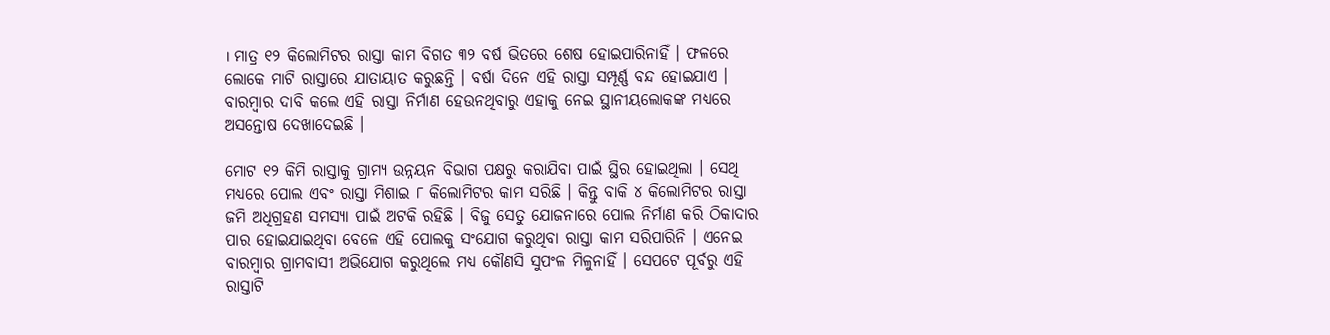। ମାତ୍ର ୧୨ କିଲୋମିଟର ରାସ୍ତା କାମ ବିଗତ ୩୨ ବର୍ଷ ଭିତରେ ଶେଷ ହୋଇପାରିନାହିଁ । ଫଳରେ ଲୋକେ ମାଟି ରାସ୍ତାରେ ଯାତାୟାତ କରୁଛନ୍ତି । ବର୍ଷା ଦିନେ ଏହି ରାସ୍ତା ସମ୍ପୂର୍ଣ୍ଣ ବନ୍ଦ ହୋଇଯାଏ । ବାରମ୍ବାର ଦାବି କଲେ ଏହି ରାସ୍ତା ନିର୍ମାଣ ହେଉନଥିବାରୁ ଏହାକୁ ନେଇ ସ୍ଥାନୀୟଲୋକଙ୍କ ମଧ୍ୟରେ ଅସନ୍ତୋଷ ଦେଖାଦେଇଛି ।

ମୋଟ ୧୨ କିମି ରାସ୍ତାକୁ ଗ୍ରାମ୍ୟ ଉନ୍ନୟନ ବିଭାଗ ପକ୍ଷରୁ କରାଯିବା ପାଇଁ ସ୍ଥିର ହୋଇଥିଲା । ସେଥି ମଧ୍ୟରେ ପୋଲ ଏବଂ ରାସ୍ତା ମିଶାଇ ୮ କିଲୋମିଟର କାମ ସରିଛି । କିନ୍ତୁ ବାକି ୪ କିଲୋମିଟର ରାସ୍ତା ଜମି ଅଧିଗ୍ରହଣ ସମସ୍ୟା ପାଇଁ ଅଟକି ରହିଛି । ବିଜୁ ସେତୁ ଯୋଜନାରେ ପୋଲ ନିର୍ମାଣ କରି ଠିକାଦାର ପାର ହୋଇଯାଇଥିବା ବେଳେ ଏହି ପୋଲକୁ ସଂଯୋଗ କରୁଥିବା ରାସ୍ତା କାମ ସରିପାରିନି । ଏନେଇ ବାରମ୍ବାର ଗ୍ରାମବାସୀ ଅଭିଯୋଗ କରୁଥିଲେ ମଧ୍ୟ କୌଣସି ସୁପଂଳ ମିଳୁନାହିଁ । ସେପଟେ ପୂର୍ବରୁ ଏହି ରାସ୍ତାଟି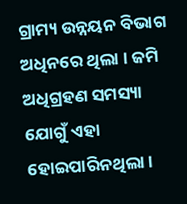ଗ୍ରାମ୍ୟ ଉନ୍ନୟନ ବିଭାଗ ଅଧିନରେ ଥିଲା । ଜମି ଅଧିଗ୍ରହଣ ସମସ୍ୟା ଯୋଗୁଁ ଏହା ହୋଇପାରିନଥିଲା ।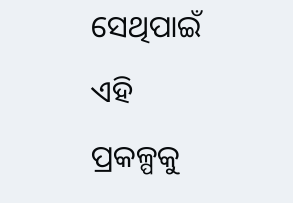ସେଥିପାଇଁ ଏହି ପ୍ରକଳ୍ପକୁ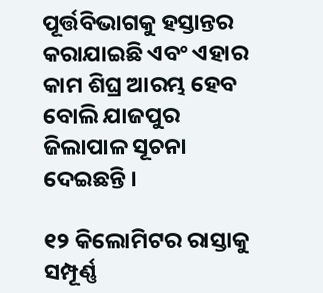ପୂର୍ତ୍ତବିଭାଗକୁ ହସ୍ତାନ୍ତର କରାଯାଇଛି ଏବଂ ଏହାର କାମ ଶିଘ୍ର ଆରମ୍ଭ ହେବ ବୋଲି ଯାଜପୁର ଜିଲାପାଳ ସୂଚନା ଦେଇଛନ୍ତି ।

୧୨ କିଲୋମିଟର ରାସ୍ତାକୁ ସମ୍ପୂର୍ଣ୍ଣ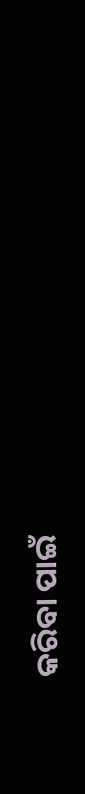କରିବା ପାଇଁ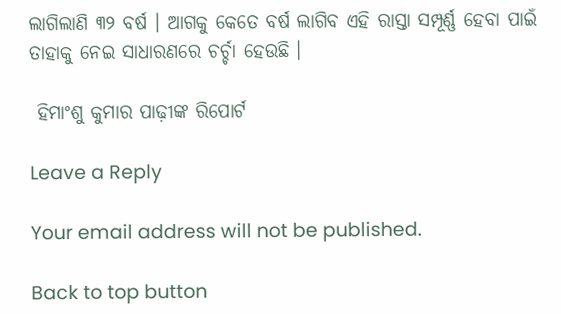ଲାଗିଲାଣି ୩୨ ବର୍ଷ । ଆଗକୁ କେତେ ବର୍ଷ ଲାଗିବ ଏହି ରାସ୍ତା ସମ୍ପୂର୍ଣ୍ଣ ହେବା ପାଇଁ ତାହାକୁ ନେଇ ସାଧାରଣରେ ଚର୍ଚ୍ଚା ହେଉଛି ।

 ହିମାଂଶୁ କୁମାର ପାଢ଼ୀଙ୍କ ରିପୋର୍ଟ

Leave a Reply

Your email address will not be published.

Back to top button